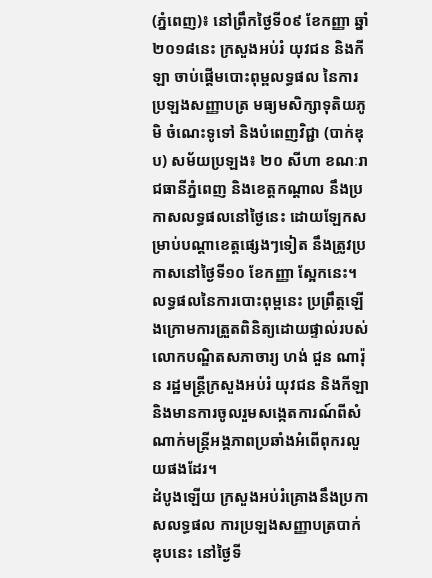(ភ្នំពេញ)៖ នៅព្រឹកថ្ងៃទី០៩ ខែកញ្ញា ឆ្នាំ២០១៨នេះ ក្រសួងអប់រំ យុវជន និងកីឡា ចាប់ផ្តើមបោះពុម្ពលទ្ធផល នៃការប្រឡងសញ្ញាបត្រ មធ្យមសិក្សាទុតិយភូមិ ចំណេះទូទៅ និងបំពេញវិជ្ជា (បាក់ឌុប) សម័យប្រឡង៖ ២០ សីហា ខណៈរាជធានីភ្នំពេញ និងខេត្តកណ្ដាល នឹងប្រកាសលទ្ធផលនៅថ្ងៃនេះ ដោយឡែកសម្រាប់បណ្តាខេត្តផ្សេងៗទៀត នឹងត្រូវប្រកាសនៅថ្ងៃទី១០ ខែកញ្ញា ស្អែកនេះ។
លទ្ធផលនៃការបោះពុម្ពនេះ ប្រព្រឹត្តឡើងក្រោមការត្រួតពិនិត្យដោយផ្ទាល់របស់លោកបណ្ឌិតសភាចារ្យ ហង់ ជួន ណារ៉ុន រដ្ឋមន្ត្រីក្រសួងអប់រំ យុវជន និងកីឡា និងមានការចូលរួមសង្កេតការណ៍ពីសំណាក់មន្ត្រីអង្គភាពប្រឆាំងអំពើពុករលួយផងដែរ។
ដំបូងឡើយ ក្រសួងអប់រំគ្រោងនឹងប្រកាសលទ្ធផល ការប្រឡងសញ្ញាបត្របាក់ឌុបនេះ នៅថ្ងៃទី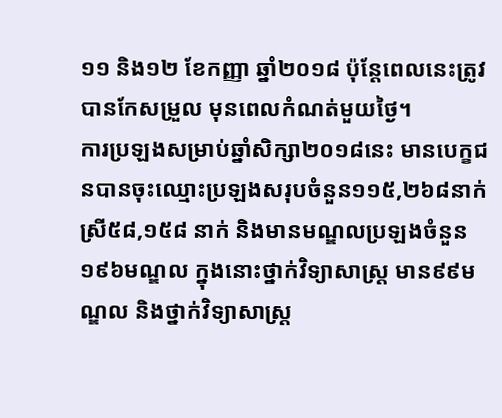១១ និង១២ ខែកញ្ញា ឆ្នាំ២០១៨ ប៉ុន្តែពេលនេះត្រូវបានកែសម្រួល មុនពេលកំណត់មួយថ្ងៃ។
ការប្រឡងសម្រាប់ឆ្នាំសិក្សា២០១៨នេះ មានបេក្ខជនបានចុះឈ្មោះប្រឡងសរុបចំនួន១១៥,២៦៨នាក់ ស្រី៥៨,១៥៨ នាក់ និងមានមណ្ឌលប្រឡងចំនួន ១៩៦មណ្ឌល ក្នុងនោះថ្នាក់វិទ្យាសាស្ត្រ មាន៩៩មណ្ឌល និងថ្នាក់វិទ្យាសាស្ត្រ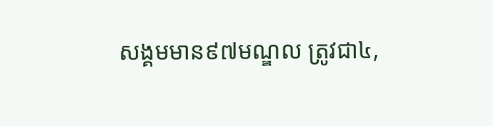សង្គមមាន៩៧មណ្ឌល ត្រូវជា៤,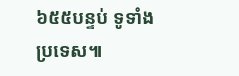៦៥៥បន្ទប់ ទូទាំងប្រទេស៕